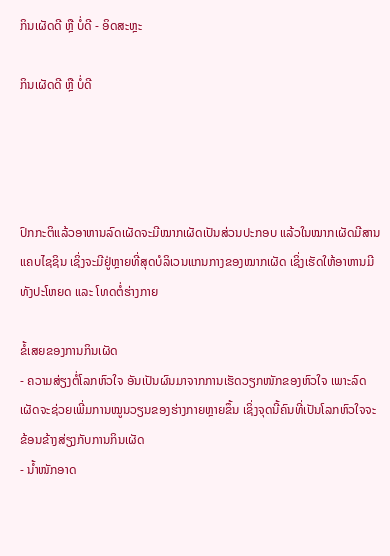ກິນເຜັດດີ ຫຼື ບໍ່ດີ - ອິດສະຫຼະ

ກິນເຜັດດີ ຫຼື ບໍ່ດີ




ປົກກະຕິແລ້ວອາຫານລົດເຜັດຈະມີໝາກເຜັດເປັນສ່ວນປະກອບ ແລ້ວໃນໝາກເຜັດມີສານແຄບໄຊຊິນ ເຊິ່ງຈະມີຢູ່ຫຼາຍທີ່ສຸດບໍລິເວນແກນກາງຂອງໝາກເຜັດ ເຊິ່ງເຮັດໃຫ້ອາຫານມີທັງປະໂຫຍດ ແລະ ໂທດຕໍ່ຮ່າງກາຍ

ຂໍ້ເສຍຂອງການກິນເຜັດ
- ຄວາມສ່ຽງຕໍ່ໂລກຫົວໃຈ ອັນເປັນຜົນມາຈາກການເຮັດວຽກໜັກຂອງຫົວໃຈ ເພາະລົດເຜັດຈະຊ່ວຍເພີ່ມການໝູນວຽນຂອງຮ່າງກາຍຫຼາຍຂຶ້ນ ເຊິ່ງຈຸດນີ້ຄົນທີ່ເປັນໂລກຫົວໃຈຈະຂ້ອນຂ້າງສ່ຽງກັບການກິນເຜັດ
- ນ້ຳໜັກອາດ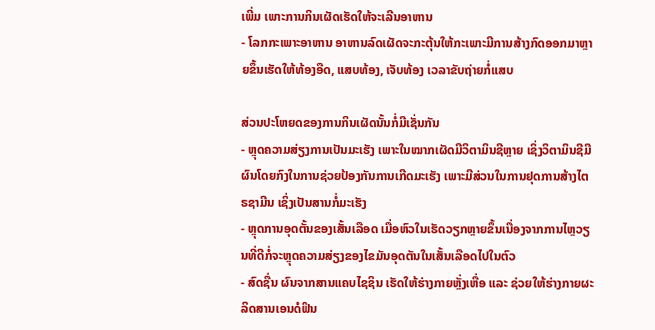ເພີ່ມ ເພາະການກິນເຜັດເຮັດໃຫ້ຈະເລີນອາຫານ
- ໂລກກະເພາະອາຫານ ອາຫານລົດເຜັດຈະກະຕຸ້ນໃຫ້ກະເພາະມີການສ້າງກົດອອກມາຫຼາຍຂຶ້ນເຮັດໃຫ້ທ້ອງອືດ, ແສບທ້ອງ, ເຈັບທ້ອງ ເວລາຂັບຖ່າຍກໍ່ແສບ

ສ່ວນປະໂຫຍດຂອງການກິນເຜັດນັ້ນກໍ່ມີເຊັ່ນກັນ
- ຫຼຸດຄວາມສ່ຽງການເປັນມະເຮັງ ເພາະໃນໝາກເຜັດມີວິຕາມິນຊີຫຼາຍ ເຊິ່ງວິຕາມິນຊີມີຜົນໂດຍກົງໃນການຊ່ວຍປ້ອງກັນການເກີດມະເຮັງ ເພາະມີສ່ວນໃນການຢຸດການສ້າງໄຕຣຊາມີນ ເຊິ່ງເປັນສານກໍ່ມະເຮັງ
- ຫຼຸດການອຸດຕັ້ນຂອງເສັ້ນເລືອດ ເມື່ອຫົວໃນເຮັດວຽກຫຼາຍຂຶ້ນເນື່ອງຈາກການໄຫຼວຽນທີ່ດີກໍ່ຈະຫຼຸດຄວາມສ່ຽງຂອງໄຂມັນອຸດຕັນໃນເສັ້ນເລືອດໄປໃນຕົວ
- ສົດຊື່ນ ຜົນຈາກສານແຄບໄຊຊິນ ເຮັດໃຫ້ຮ່າງກາຍຫຼັ່ງເຫື່ອ ແລະ ຊ່ວຍໃຫ້ຮ່າງກາຍຜະລິດສານເອນດໍຟິນ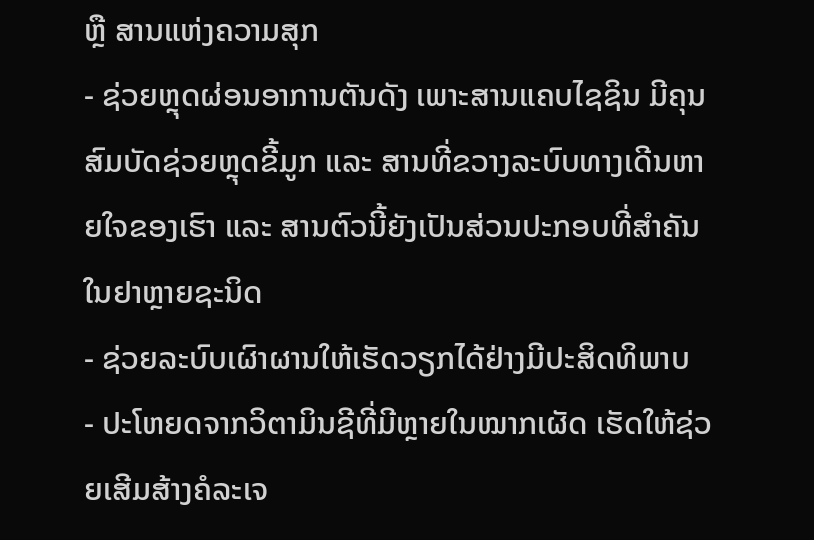ຫຼື ສານແຫ່ງຄວາມສຸກ
- ຊ່ວຍຫຼຸດຜ່ອນອາການຕັນດັງ ເພາະສານແຄບໄຊຊິນ ມີຄຸນສົມບັດຊ່ວຍຫຼຸດຂີ້ມູກ ແລະ ສານທີ່ຂວາງລະບົບທາງເດີນຫາຍໃຈຂອງເຮົາ ແລະ ສານຕົວນີ້ຍັງເປັນສ່ວນປະກອບທີ່ສຳຄັນໃນຢາຫຼາຍຊະນິດ
- ຊ່ວຍລະບົບເຜົາຜານໃຫ້ເຮັດວຽກໄດ້ຢ່າງມີປະສິດທິພາບ
- ປະໂຫຍດຈາກວິຕາມິນຊີທີ່ມີຫຼາຍໃນໝາກເຜັດ ເຮັດໃຫ້ຊ່ວຍເສີມສ້າງຄໍລະເຈ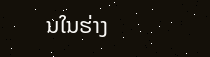ນໃນຮ່າງ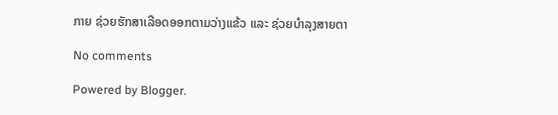ກາຍ ຊ່ວຍຮັກສາເລືອດອອກຕາມວ່າງແຂ້ວ ແລະ ຊ່ວຍບຳລຸງສາຍຕາ

No comments

Powered by Blogger.